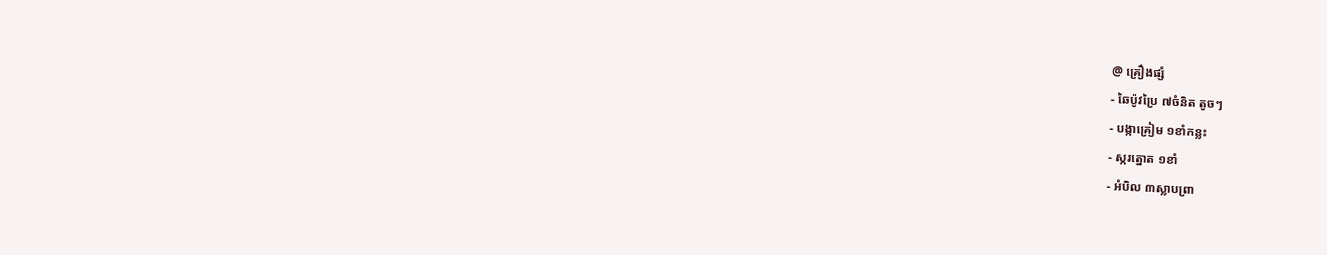@ គ្រឿងផ្សំ
- ឆៃប៉ូវប្រៃ ៧ចំនិត តូចៗ
- បង្កាគ្រៀម ១ខាំកន្លះ
- ស្ករត្នោត ១ខាំ
- អំបិល ៣ស្លាបព្រា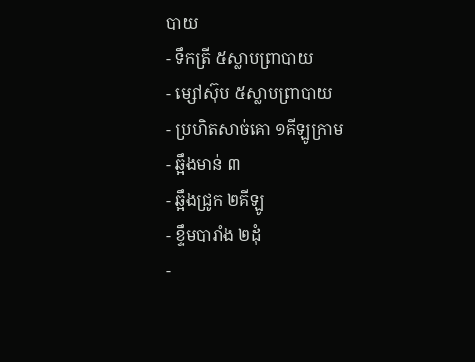បាយ
- ទឹកត្រី ៥ស្លាបព្រាបាយ
- ម្សៅស៊ុប ៥ស្លាបព្រាបាយ
- ប្រហិតសាច់គោ ១គីឡូក្រាម
- ឆ្អឹងមាន់ ៣
- ឆ្អឹងជ្រូក ២គីឡូ
- ខ្ទឹមបារាំង ២ដុំ
-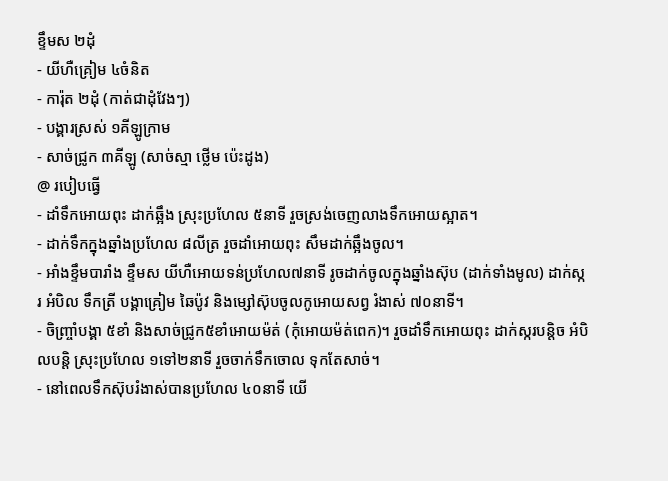ខ្ទឹមស ២ដុំ
- យីហឺគ្រៀម ៤ចំនិត
- ការ៉ុត ២ដុំ (កាត់ជាដុំវែងៗ)
- បង្គារស្រស់ ១គីឡូក្រាម
- សាច់ជ្រូក ៣គីឡូ (សាច់ស្មា ថ្លើម ប៉េះដូង)
@ របៀបធ្វើ
- ដាំទឹកអោយពុះ ដាក់ឆ្អឹង ស្រុះប្រហែល ៥នាទី រួចស្រង់ចេញលាងទឹកអោយស្អាត។
- ដាក់ទឹកក្នុងឆ្នាំងប្រហែល ៨លីត្រ រួចដាំអោយពុះ សឹមដាក់ឆ្អឹងចូល។
- អាំងខ្ទឹមបារាំង ខ្ទឹមស យីហឺអោយទន់ប្រហែល៧នាទី រូចដាក់ចូលក្នុងឆ្នាំងស៊ុប (ដាក់ទាំងមូល) ដាក់ស្ករ អំបិល ទឹកត្រី បង្គាគ្រៀម ឆៃប៉ូវ និងម្សៅស៊ុបចូលកូអោយសព្វ រំងាស់ ៧០នាទី។
- ចិញ្រ្ចាំបង្គា ៥ខាំ និងសាច់ជ្រូក៥ខាំអោយម៉ត់ (កុំអោយម៉ត់ពេក)។ រួចដាំទឹកអោយពុះ ដាក់ស្ករបន្តិច អំបិលបន្តិ ស្រុះប្រហែល ១ទៅ២នាទី រួចចាក់ទឹកចោល ទុកតែសាច់។
- នៅពេលទឹកស៊ុបរំងាស់បានប្រហែល ៤០នាទី យើ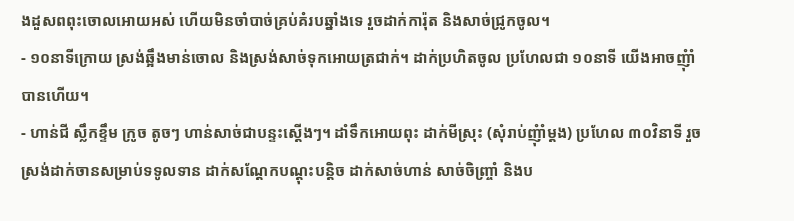ងដួសពពុះចោលអោយអស់ ហើយមិនចាំបាច់គ្រប់គំរបឆ្នាំងទេ រួចដាក់ការ៉ុត និងសាច់ជ្រូកចូល។
- ១០នាទីក្រោយ ស្រង់ឆ្អឹងមាន់ចោល និងស្រង់សាច់ទុកអោយត្រជាក់។ ដាក់ប្រហិតចូល ប្រហែលជា ១០នាទី យើងអាចញុំាំបានហើយ។
- ហាន់ជី ស្លឹកខ្ទឹម ក្រូច តូចៗ ហាន់សាច់ជាបន្ទះស្តើងៗ។ ដាំទឹកអោយពុះ ដាក់មីស្រុះ (សុំរាប់ញុំាំម្តង) ប្រហែល ៣០វិនាទី រួចស្រង់ដាក់ចានសម្រាប់ទទូលទាន ដាក់សណ្តែកបណ្តុះបន្តិច ដាក់សាច់ហាន់ សាច់ចិញ្រ្ចាំ និងប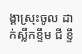ង្គាស្រុះចូល ដាក់ស្លឹកខ្ទឹម ជី ខ្ទឹ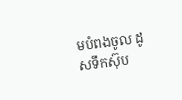មបំពងចូល ដូសទឹកស៊ុប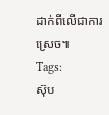ដាក់ពីលើជាការស្រេច៕
Tags:
ស៊ុប